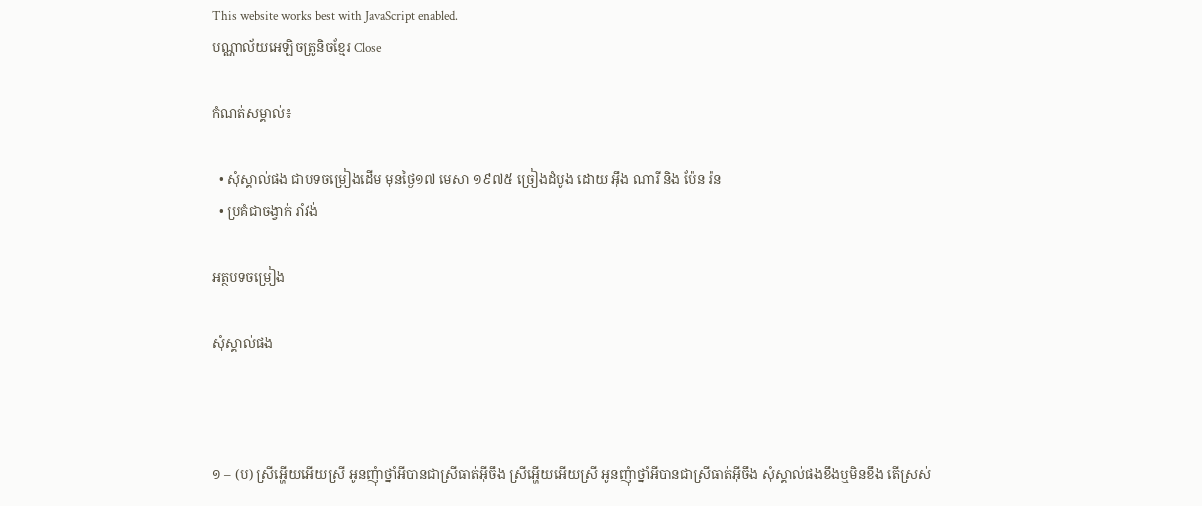This website works best with JavaScript enabled.
បណ្ណាល័យអេឡិចត្រូនិចខ្មែរ Close

កំណត់សម្គាល់៖

  • សុំស្គាល់ផង ជាបទចម្រៀងដើម មុនថ្ងៃ១៧ មេសា ១៩៧៥ ច្រៀងដំបូង ដោយ អ៊ឹង ណារី និង ប៉ែន រ៉ន
  • ប្រគំជាចង្វាក់ រាំវង់

អត្ថបទចម្រៀង

សុំស្គាល់ផង



១ – (ប) ស្រីអ្ហើយអើយស្រី អូនញុំាថ្នាំអីបានជាស្រីធាត់អ៊ីចឹង ស្រីអ្ហើយអើយស្រី អូនញុំាថ្នាំអីបានជាស្រីធាត់អ៊ីចឹង សុំស្គាល់ផងខឹងឬមិនខឹង តើស្រស់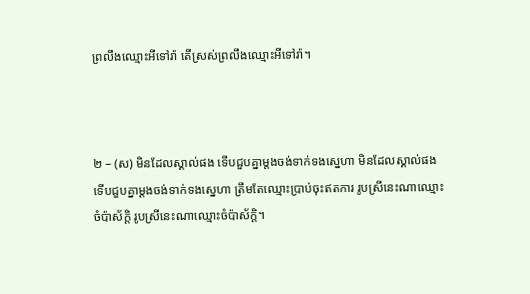ព្រលឹងឈ្មោះអីទៅរ៉ា តើស្រស់ព្រលឹងឈ្មោះអីទៅរ៉ា។



២ – (ស) មិនដែលស្គាល់ផង ទើបជួបគ្នាម្ដងចង់ទាក់ទងស្នេហា មិនដែលស្គាល់ផង ទើបជួបគ្នាម្ដងចង់ទាក់ទងស្នេហា ត្រឹមតែឈ្មោះប្រាប់ចុះឥតការ រូបស្រីនេះណាឈ្មោះចំប៉ាស័ក្តិ រូបស្រីនេះណាឈ្មោះចំប៉ាស័ក្តិ។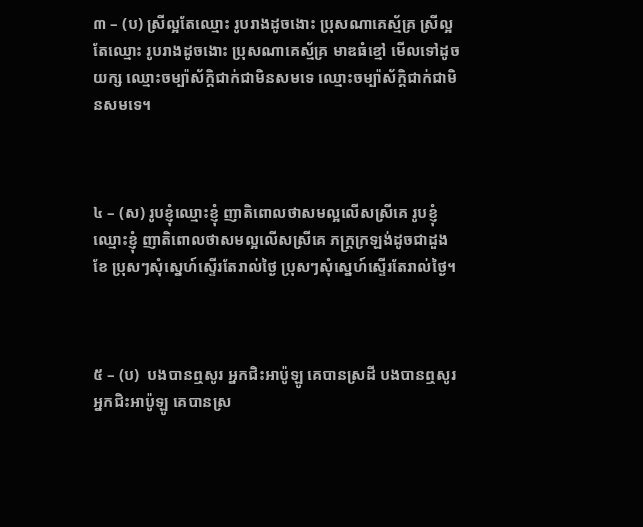៣ – (ប) ស្រីល្អតែឈ្មោះ រូបរាងដូចងោះ ប្រុសណាគេស្ម័គ្រ ស្រីល្អតែឈ្មោះ រូបរាងដូចងោះ ប្រុសណាគេស្ម័គ្រ មាឌធំខ្មៅ មើលទៅដូចយក្ស ឈ្មោះចម្ប៉ាស័ក្តិជាក់ជាមិនសមទេ ឈ្មោះចម្ប៉ាស័ក្តិជាក់ជាមិនសមទេ។



៤ – (ស) រូបខ្ញុំឈ្មោះខ្ញុំ ញាតិពោលថាសមល្អលើសស្រីគេ រូបខ្ញុំឈ្មោះខ្ញុំ ញាតិពោលថាសមល្អលើសស្រីគេ ភក្ត្រក្រឡង់ដូចជាដួងខែ ប្រុសៗសុំស្នេហ៍ស្ទើរតែរាល់ថ្ងៃ ប្រុសៗសុំស្នេហ៍ស្ទើរតែរាល់ថ្ងៃ។



៥ – (ប)  បងបានឮសូរ អ្នកជិះអាប៉ូឡូ គេបានស្រដី បងបានឮសូរ អ្នកជិះអាប៉ូឡូ គេបានស្រ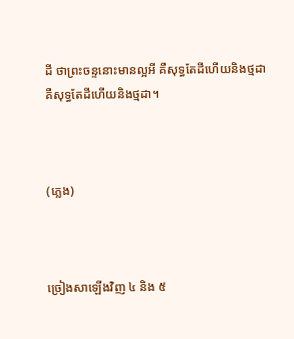ដី ថាព្រះចន្ទនោះមានល្អអី គឺសុទ្ធតែដីហើយនិងថ្មដា គឺសុទ្ធតែដីហើយនិងថ្មដា។



(ភ្លេង)



ច្រៀងសាឡើងវិញ ៤ និង ៥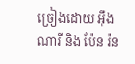ច្រៀងដោយ អ៊ឹង ណារី និង ប៉ែន រ៉ន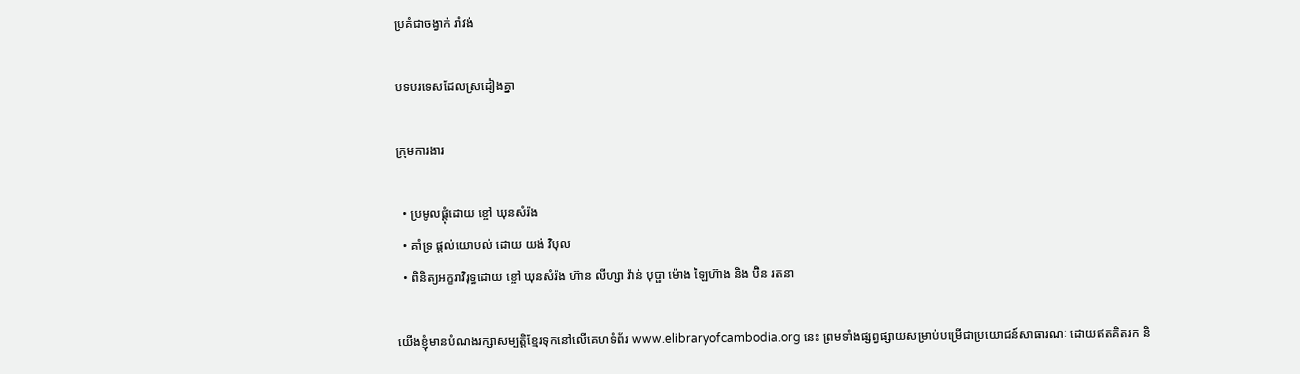ប្រគំជាចង្វាក់ រាំវង់

បទបរទេសដែលស្រដៀងគ្នា

ក្រុមការងារ

  • ប្រមូលផ្ដុំដោយ ខ្ចៅ ឃុនសំរ៉ង
  • គាំទ្រ ផ្ដល់យោបល់ ដោយ យង់ វិបុល
  • ពិនិត្យអក្ខរាវិរុទ្ធដោយ ខ្ចៅ ឃុនសំរ៉ង ហ៊ាន លីហ្សា វ៉ាន់ បុប្ផា ម៉ោង ឡៃហ៊ាង និង ប៊ិន រតនា

យើងខ្ញុំមានបំណងរក្សាសម្បត្តិខ្មែរទុកនៅលើគេហទំព័រ www.elibraryofcambodia.org នេះ ព្រមទាំងផ្សព្វផ្សាយសម្រាប់បម្រើជាប្រយោជន៍សាធារណៈ ដោយឥតគិតរក និ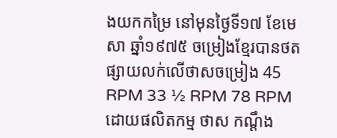ងយកកម្រៃ នៅមុនថ្ងៃទី១៧ ខែមេសា ឆ្នាំ១៩៧៥ ចម្រៀងខ្មែរបានថតផ្សាយលក់លើថាសចម្រៀង 45 RPM 33 ½ RPM 78 RPM ដោយផលិតកម្ម ថាស កណ្ដឹង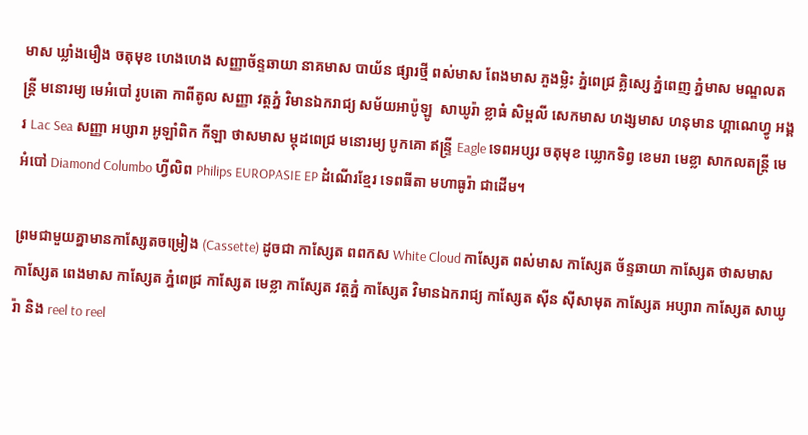មាស ឃ្លាំងមឿង ចតុមុខ ហេងហេង សញ្ញាច័ន្ទឆាយា នាគមាស បាយ័ន ផ្សារថ្មី ពស់មាស ពែងមាស ភួងម្លិះ ភ្នំពេជ្រ គ្លិស្សេ ភ្នំពេញ ភ្នំមាស មណ្ឌលតន្រ្តី មនោរម្យ មេអំបៅ រូបតោ កាពីតូល សញ្ញា វត្តភ្នំ វិមានឯករាជ្យ សម័យអាប៉ូឡូ  សាឃូរ៉ា ខ្លាធំ សិម្ពលី សេកមាស ហង្សមាស ហនុមាន ហ្គាណេហ្វូ អង្គរ Lac Sea សញ្ញា អប្សារា អូឡាំពិក កីឡា ថាសមាស ម្កុដពេជ្រ មនោរម្យ បូកគោ ឥន្ទ្រី Eagle ទេពអប្សរ ចតុមុខ ឃ្លោកទិព្វ ខេមរា មេខ្លា សាកលតន្ត្រី មេអំបៅ Diamond Columbo ហ្វីលិព Philips EUROPASIE EP ដំណើរខ្មែរ ទេពធីតា មហាធូរ៉ា ជាដើម។

ព្រមជាមួយគ្នាមានកាសែ្សតចម្រៀង (Cassette) ដូចជា កាស្សែត ពពកស White Cloud កាស្សែត ពស់មាស កាស្សែត ច័ន្ទឆាយា កាស្សែត ថាសមាស កាស្សែត ពេងមាស កាស្សែត ភ្នំពេជ្រ កាស្សែត មេខ្លា កាស្សែត វត្តភ្នំ កាស្សែត វិមានឯករាជ្យ កាស្សែត ស៊ីន ស៊ីសាមុត កាស្សែត អប្សារា កាស្សែត សាឃូរ៉ា និង reel to reel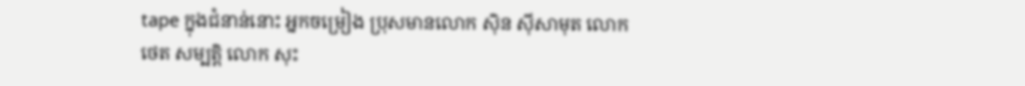tape ក្នុងជំនាន់នោះ អ្នកចម្រៀង ប្រុសមានលោក ស៊ិន ស៊ីសាមុត លោក ថេត សម្បត្តិ លោក សុះ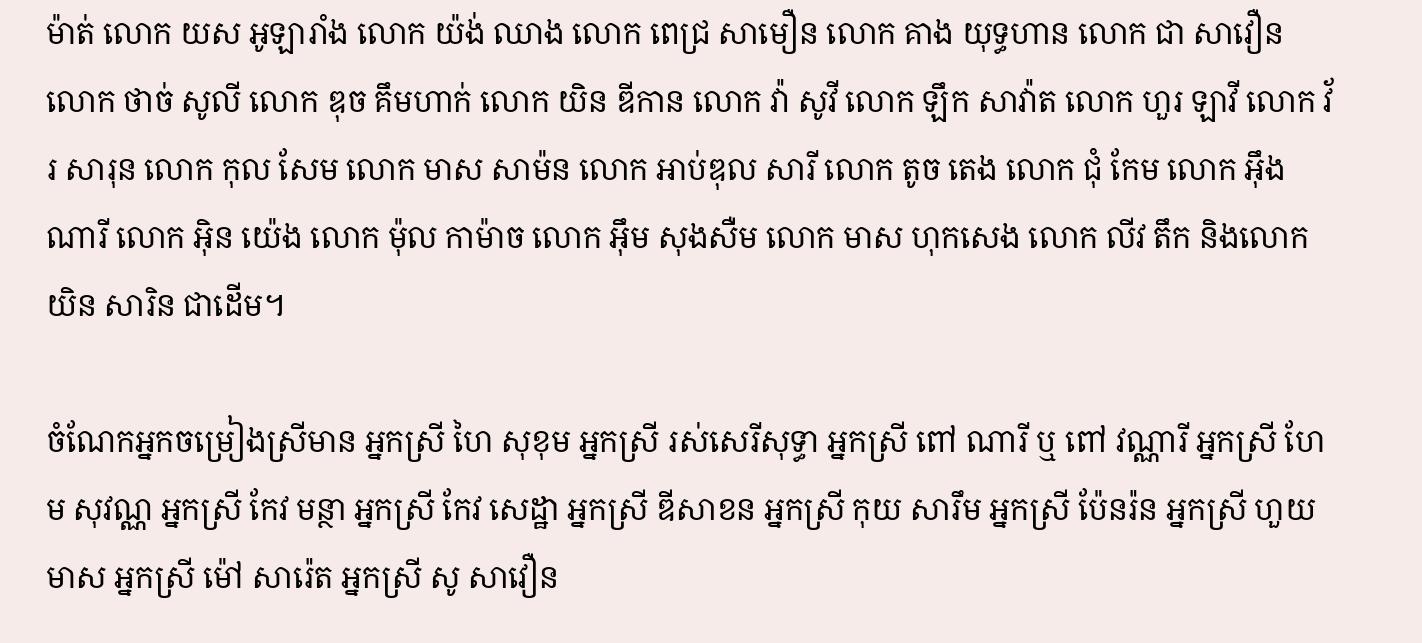ម៉ាត់ លោក យស អូឡារាំង លោក យ៉ង់ ឈាង លោក ពេជ្រ សាមឿន លោក គាង យុទ្ធហាន លោក ជា សាវឿន លោក ថាច់ សូលី លោក ឌុច គឹមហាក់ លោក យិន ឌីកាន លោក វ៉ា សូវី លោក ឡឹក សាវ៉ាត លោក ហួរ ឡាវី លោក វ័រ សារុន លោក កុល សែម លោក មាស សាម៉ន លោក អាប់ឌុល សារី លោក តូច តេង លោក ជុំ កែម លោក អ៊ឹង ណារី លោក អ៊ិន យ៉េង លោក ម៉ុល កាម៉ាច លោក អ៊ឹម សុងសឺម លោក មាស ហុកសេង លោក លីវ តឹក និងលោក យិន សារិន ជាដើម។

ចំណែកអ្នកចម្រៀងស្រីមាន អ្នកស្រី ហៃ សុខុម អ្នកស្រី រស់សេរីសុទ្ធា អ្នកស្រី ពៅ ណារី ឬ ពៅ វណ្ណារី អ្នកស្រី ហែម សុវណ្ណ អ្នកស្រី កែវ មន្ថា អ្នកស្រី កែវ សេដ្ឋា អ្នកស្រី ឌីសាខន អ្នកស្រី កុយ សារឹម អ្នកស្រី ប៉ែនរ៉ន អ្នកស្រី ហួយ មាស អ្នកស្រី ម៉ៅ សារ៉េត អ្នកស្រី សូ សាវឿន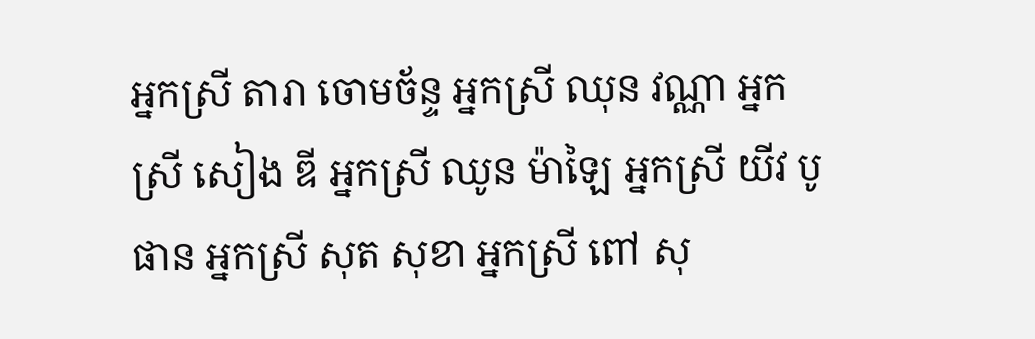អ្នកស្រី តារា ចោមច័ន្ទ អ្នកស្រី ឈុន វណ្ណា អ្នកស្រី សៀង ឌី អ្នកស្រី ឈូន ម៉ាឡៃ អ្នកស្រី យីវ បូផាន អ្នកស្រី សុត សុខា អ្នកស្រី ពៅ សុ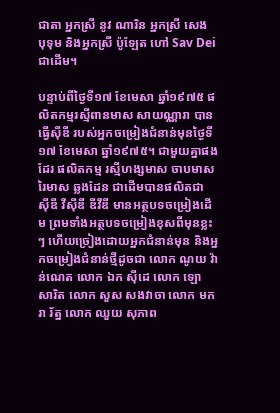ជាតា អ្នកស្រី នូវ ណារិន អ្នកស្រី សេង បុទុម និងអ្នកស្រី ប៉ូឡែត ហៅ Sav Dei ជាដើម។

បន្ទាប់ពីថ្ងៃទី១៧ ខែមេសា ឆ្នាំ១៩៧៥ ផលិតកម្មរស្មីពានមាស សាយណ្ណារា បានធ្វើស៊ីឌី របស់អ្នកចម្រៀងជំនាន់មុនថ្ងៃទី១៧ ខែមេសា ឆ្នាំ១៩៧៥។ ជាមួយគ្នាផងដែរ ផលិតកម្ម រស្មីហង្សមាស ចាបមាស រៃមាស ឆ្លងដែន ជាដើមបានផលិតជា ស៊ីឌី វីស៊ីឌី ឌីវីឌី មានអត្ថបទចម្រៀងដើម ព្រមទាំងអត្ថបទចម្រៀងខុសពីមុនខ្លះៗ ហើយច្រៀងដោយអ្នកជំនាន់មុន និងអ្នកចម្រៀងជំនាន់ថ្មីដូចជា លោក ណូយ វ៉ាន់ណេត លោក ឯក ស៊ីដេ លោក ឡោ សារិត លោក សួស សងវាចា លោក មករា រ័ត្ន លោក ឈួយ សុភាព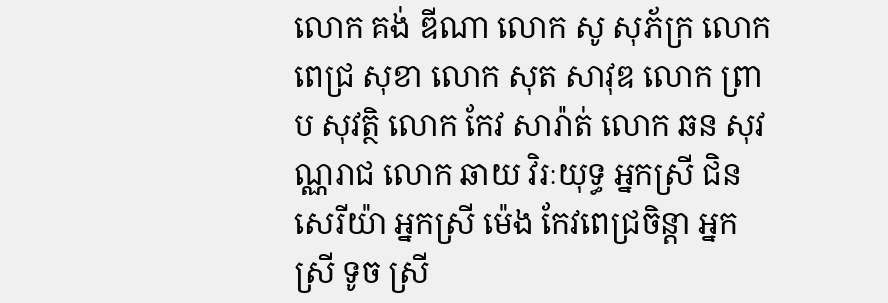លោក គង់ ឌីណា លោក សូ សុភ័ក្រ លោក ពេជ្រ សុខា លោក សុត សាវុឌ លោក ព្រាប សុវត្ថិ លោក កែវ សារ៉ាត់ លោក ឆន សុវណ្ណរាជ លោក ឆាយ វិរៈយុទ្ធ អ្នកស្រី ជិន សេរីយ៉ា អ្នកស្រី ម៉េង កែវពេជ្រចិន្តា អ្នកស្រី ទូច ស្រី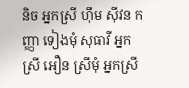និច អ្នកស្រី ហ៊ឹម ស៊ីវន កញ្ញា ទៀងមុំ សុធាវី អ្នកស្រី អឿន ស្រីមុំ អ្នកស្រី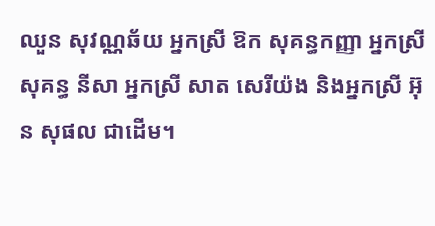ឈួន សុវណ្ណឆ័យ អ្នកស្រី ឱក សុគន្ធកញ្ញា អ្នកស្រី សុគន្ធ នីសា អ្នកស្រី សាត សេរីយ៉ង និងអ្នកស្រី អ៊ុន សុផល ជាដើម។